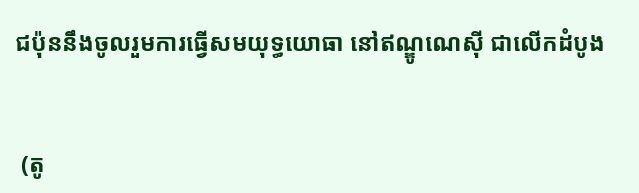ជប៉ុននឹងចូលរួមការធ្វើសមយុទ្ធយោធា នៅឥណ្ឌូណេស៊ី ជាលើកដំបូង


 (តូ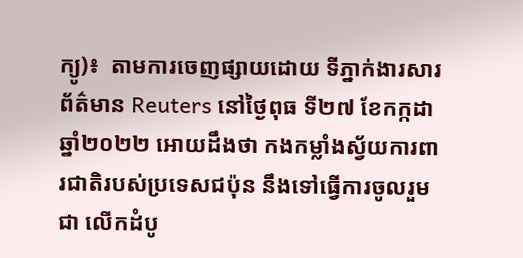ក្យូ)៖  តាមការចេញផ្សាយដោយ ទីភ្នាក់ងារសារព័ត៌មាន Reuters នៅថ្ងៃពុធ ទី២៧ ខែកក្កដា ឆ្នាំ២០២២ អោយដឹងថា កងកម្លាំងស្វ័យការពារជាតិរបស់ប្រទេសជប៉ុន នឹងទៅធ្វើការចូលរួមជា លើកដំបូ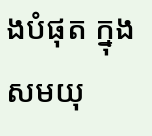ងបំផុត ក្នុងសមយុ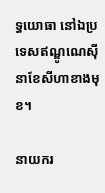ទ្ធយោធា នៅឯប្រទេសឥណ្ឌូណេស៊ី នាខែសីហាខាងមុខ។

នាយករ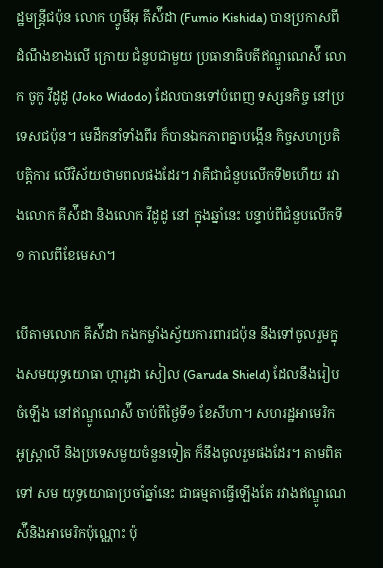ដ្ឋមន្រ្តីជប៉ុន លោក ហ្វូមីអុ គីស៉ីដា (Fumio Kishida) បានប្រកាសពីដំណឹងខាងលើ ក្រោយ ជំនួបជាមួយ ប្រធានាធិបតីឥណ្ឌូណេស៉ី លោក ចូកូ វីដូដូ (Joko Widodo) ដែលបានទៅបំពេញ ទស្សនកិច្ច នៅប្រទេសជប៉ុន។ មេដឹកនាំទាំងពីរ ក៏បានឯកភាពគ្នាបង្កើន កិច្ចសហប្រតិបត្តិការ លើវិស័យថាមពលផងដែរ។ វាគឺជាជំនួបលើកទី២ហើយ រវាងលោក គីស៉ីដា និងលោក វីដូដូ នៅ ក្នុងឆ្នាំនេះ បន្ទាប់ពីជំនួបលើកទី១ កាលពីខែមេសា។

បើតាមលោក គីស៉ីដា កងកម្លាំងស្វ័យការពារជប៉ុន នឹងទៅចូលរួមក្នុងសមយុទ្ធយោធា ហ្ការូដា សៀល (Garuda Shield) ដែលនឹងរៀបចំឡើង នៅឥណ្ឌូណេស៉ី ចាប់ពីថ្ងៃទី១ ខែសីហា។ សហរដ្ឋអាមេរិក អូស្រ្តាលី និងប្រទេសមួយចំនួនទៀត ក៏នឹងចូលរួមផងដែរ។ តាមពិតទៅ សម យុទ្ធយោធាប្រចាំឆ្នាំនេះ ជាធម្មតាធ្វើឡើងតែ រវាងឥណ្ឌូណេស៉ីនិងអាមេរិកប៉ុណ្ណោះ ប៉ុ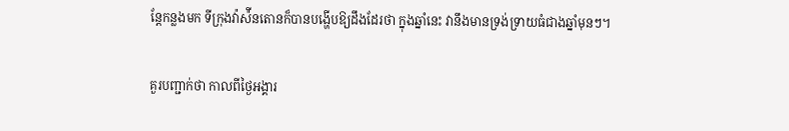ន្តែកន្លងមក ទីក្រុងវ៉ាស៉ីនតោនក៏បានបង្ហើបឱ្យដឹងដែរថា ក្នុងឆ្នាំនេះ វានឹងមានទ្រង់ទ្រាយធំជាងឆ្នាំមុនៗ។

គួរបញ្ជាក់ថា កាលពីថ្ងៃអង្គារ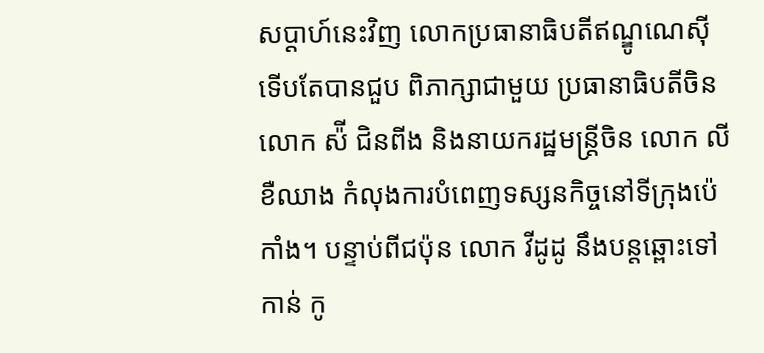សប្តាហ៍នេះវិញ លោកប្រធានាធិបតីឥណ្ឌូណេស៊ី ទើបតែបានជួប ពិភាក្សាជាមួយ ប្រធានាធិបតីចិន លោក ស៉ី ជិនពីង និងនាយករដ្ឋមន្រ្តីចិន លោក លី ខឺឈាង កំលុងការបំពេញទស្សនកិច្ចនៅទីក្រុងប៉េកាំង។ បន្ទាប់ពីជប៉ុន លោក វីដូដូ នឹងបន្តឆ្ពោះទៅកាន់ កូ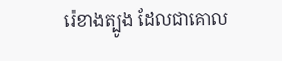រ៉េខាងត្បូង ដែលជាគោល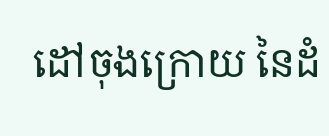ដៅចុងក្រោយ នៃដំ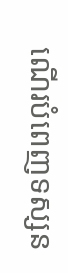ណើរបំពេញទស្សន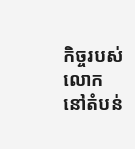កិច្ចរបស់លោក នៅតំបន់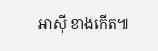អាស៊ី ខាងកើត៕